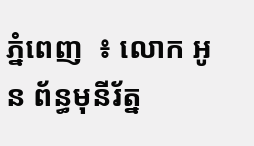ភ្នំពេញ  ៖ លោក អូន ព័ន្ធមុនីរ័ត្ន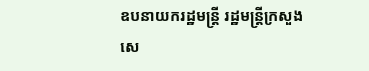ឧបនាយករដ្ឋមន្ត្រី រដ្ឋមន្ត្រីក្រសួងសេ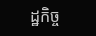ដ្ឋកិច្ច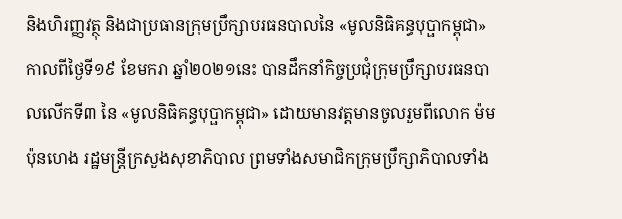និងហិរញ្ញវត្ថុ និងជាប្រធានក្រុមប្រឹក្សាបរធនបាលនៃ «មូលនិធិគន្ធបុប្ផាកម្ពុជា» កាលពីថ្ងៃទី១៩ ខែមករា ឆ្នាំ២០២១នេះ បានដឹកនាំកិច្ចប្រជុំក្រុមប្រឹក្សាបរធនបាលលើកទី៣ នៃ «មូលនិធិគន្ធបុប្ផាកម្ពុជា» ដោយមានវត្តមានចូលរួមពីលោក ម៉ម ប៉ុនហេង រដ្ឋមន្ត្រីក្រសួងសុខាភិបាល ព្រមទាំងសមាជិកក្រុមប្រឹក្សាភិបាលទាំង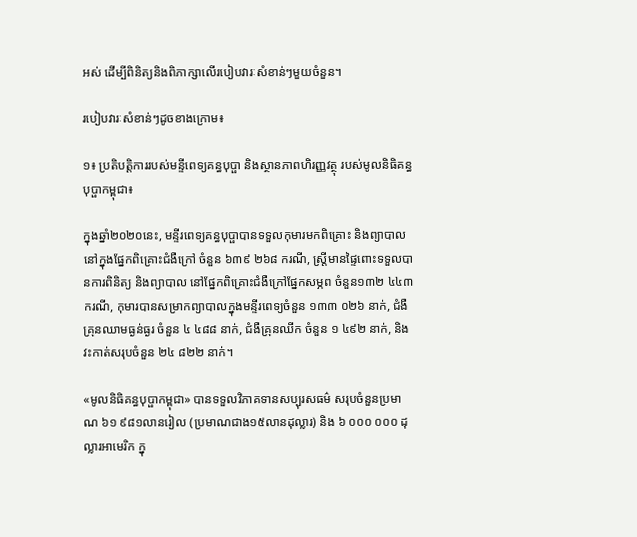អស់ ដើម្បីពិនិត្យនិងពិភាក្សាលើរបៀបវារៈសំខាន់ៗមួយចំនួន។

របៀបវារៈសំខាន់ៗដូចខាងក្រោម៖

១៖ ប្រតិបត្តិការរបស់មន្ទីពេទ្យគន្ធបុប្ផា និងស្ថានភាពហិរញ្ញវត្ថុ របស់មូលនិធិគន្ធបុប្ផាកម្ពុជា៖

ក្នុងឆ្នាំ២០២០នេះ, មន្ទីរពេទ្យគន្ធបុប្ផាបានទទួលកុមារមកពិគ្រោះ និងព្យាបាលនៅក្នុងផ្នែកពិគ្រោះជំងឺក្រៅ ចំនួន ៦៣៩ ២៦៨ ករណី, ស្រ្តីមានផ្ទៃពោះទទួលបានការពិនិត្យ និងព្យាបាល នៅផ្នែកពិគ្រោះជំងឺក្រៅផ្នែកសម្ភព ចំនួន១៣២ ៤៤៣ ករណី, កុមារបានសម្រាកព្យាបាលក្នុងមន្ទីរពេទ្យចំនួន ១៣៣ ០២៦ នាក់, ជំងឺគ្រុនឈាមធ្ងន់ធ្ងរ ចំនួន ៤ ៤៨៨ នាក់, ជំងឺគ្រុនឈីក ចំនួន ១ ៤៩២ នាក់, និងវះកាត់សរុបចំនួន ២៤ ៨២២ នាក់។

«មូលនិធិគន្ធបុប្ផាកម្ពុជា» បានទទួលវិភាគទានសប្បុរសធម៌ សរុបចំនួនប្រមាណ ៦១ ៩៨១លានរៀល (ប្រមាណជាង១៥លានដុល្លារ) និង ៦ ០០០ ០០០ ដុល្លារអាមេរិក ក្នុ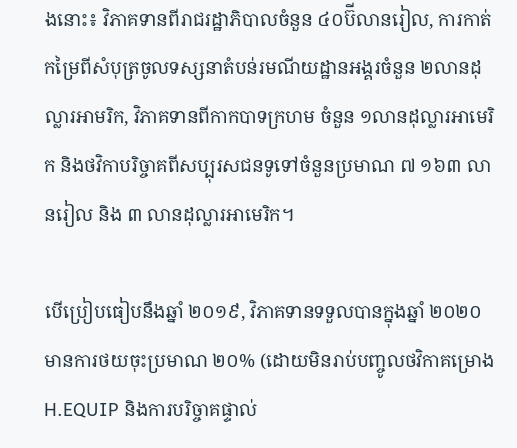ងនោះ៖ វិភាគទានពីរាជរដ្ឋាភិបាលចំនួន ៤០ប៊ីលានរៀល, ការកាត់កម្រៃពីសំបុត្រចូលទស្សនាតំបន់រមណីយដ្ឋានអង្គរចំនួន ២លានដុល្លារអាមរិក, វិភាគទានពីកាកបាទក្រហម ចំនួន ១លានដុល្លារអាមេរិក និងថវិកាបរិច្ចាគពីសប្បុរសជនទូទៅចំនួនប្រមាណ ៧ ១៦៣ លានរៀល និង ៣ លានដុល្លារអាមេរិក។

បើប្រៀបធៀបនឹងឆ្នាំ ២០១៩, វិភាគទានទទួលបានក្នុងឆ្នាំ ២០២០ មានការថយចុះប្រមាណ ២០% (ដោយមិនរាប់បញ្ចូលថវិកាគម្រោង H.EQUIP និងការបរិច្ចាគផ្ទាល់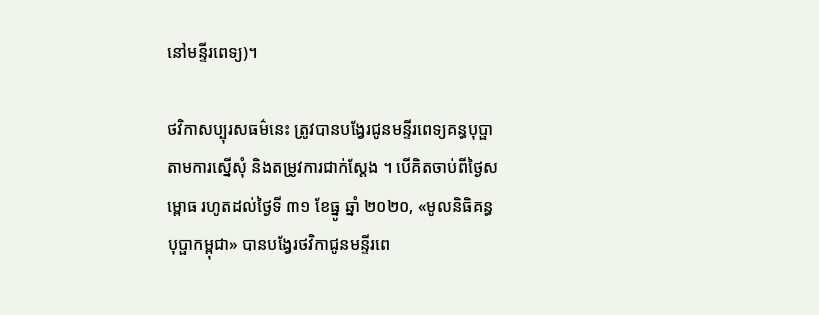នៅមន្ទីរពេទ្យ)។

ថវិកាសប្បុរសធម៌នេះ ត្រូវបានបង្វែរជូនមន្ទីរពេទ្យគន្ធបុប្ផា តាមការស្នើសុំ និងតម្រូវការជាក់ស្តែង ។ បើគិតចាប់ពីថ្ងៃសម្ពោធ រហូតដល់ថ្ងៃទី ៣១ ខែធ្នូ ឆ្នាំ ២០២០, «មូលនិធិគន្ធបុប្ផាកម្ពុជា» បានបង្វែរថវិកាជូនមន្ទីរពេ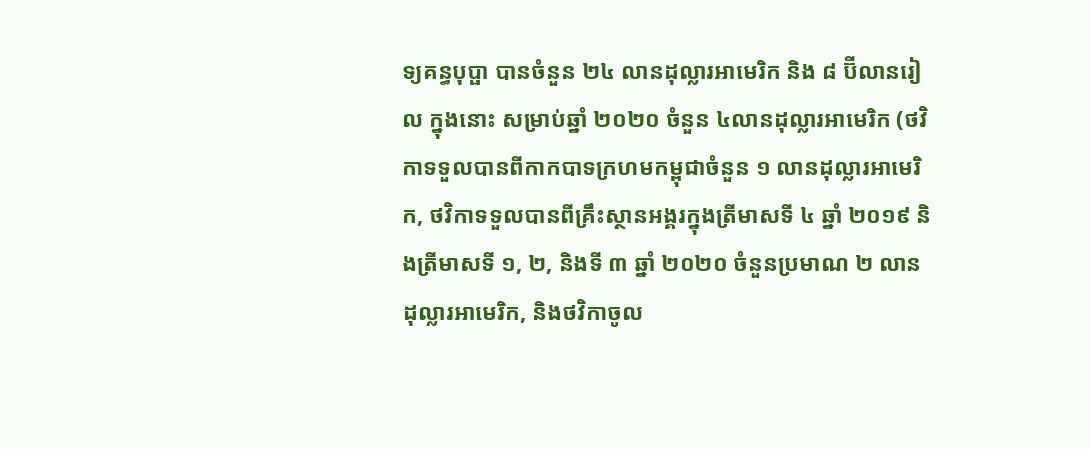ទ្យគន្ធបុប្ផា បានចំនួន ២៤ លានដុល្លារអាមេរិក និង ៨ ប៊ីលានរៀល ក្នុងនោះ សម្រាប់ឆ្នាំ ២០២០ ចំនួន ៤លានដុល្លារអាមេរិក (ថវិកាទទួលបានពីកាកបាទក្រហមកម្ពុជាចំនួន ១ លានដុល្លារអាមេរិក, ថវិកាទទួលបានពីគ្រឹះស្ថានអង្គរក្នុងត្រីមាសទី ៤ ឆ្នាំ ២០១៩ និងត្រីមាសទី ១, ២, និងទី ៣ ឆ្នាំ ២០២០ ចំនួនប្រមាណ ២ លានដុល្លារអាមេរិក, និងថវិកាចូល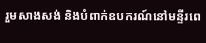រួមសាងសង់ និងបំពាក់ឧបករណ៍នៅមន្ទីរពេ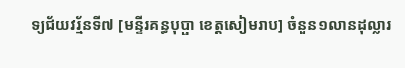ទ្យជ័យវរ្ម័នទី៧ [មន្ទីរគន្ធបុប្ផា ខេត្តសៀមរាប] ចំនួន១លានដុល្លារ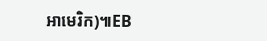អាមេរិក)៕EB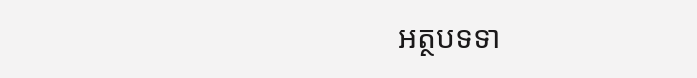អត្ថបទទា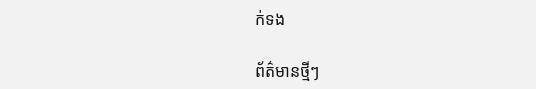ក់ទង

ព័ត៌មានថ្មីៗ